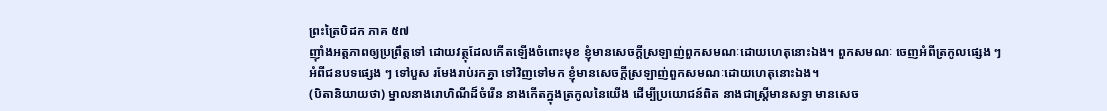ព្រះត្រៃបិដក ភាគ ៥៧
ញ៉ាំងអត្តភាពឲ្យប្រព្រឹត្តទៅ ដោយវត្ថុដែលកើតឡើងចំពោះមុខ ខ្ញុំមានសេចក្ដីស្រឡាញ់ពួកសមណៈដោយហេតុនោះឯង។ ពួកសមណៈ ចេញអំពីត្រកូលផ្សេង ៗ អំពីជនបទផ្សេង ៗ ទៅបួស រមែងរាប់រកគ្នា ទៅវិញទៅមក ខ្ញុំមានសេចក្ដីស្រឡាញ់ពួកសមណៈដោយហេតុនោះឯង។
(បិតានិយាយថា) ម្នាលនាងរោហិណីដ៏ចំរើន នាងកើតក្នុងត្រកូលនៃយើង ដើម្បីប្រយោជន៍ពិត នាងជាស្រ្តីមានសទ្ធា មានសេច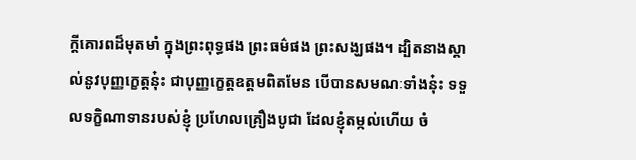ក្ដីគោរពដ៏មុតមាំ ក្នុងព្រះពុទ្ធផង ព្រះធម៌ផង ព្រះសង្ឃផង។ ដ្បិតនាងស្គាល់នូវបុញ្ញក្ខេត្តនុ៎ះ ជាបុញ្ញក្ខេត្តឧត្តមពិតមែន បើបានសមណៈទាំងនុ៎ះ ទទួលទក្ខិណាទានរបស់ខ្ញុំ ប្រហែលគ្រឿងបូជា ដែលខ្ញុំតម្កល់ហើយ ចំ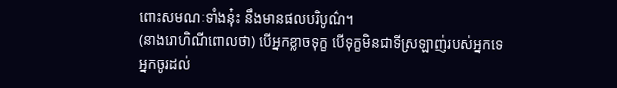ពោះសមណៈទាំងនុ៎ះ នឹងមានផលបរិបូណ៌។
(នាងរោហិណីពោលថា) បើអ្នកខ្លាចទុក្ខ បើទុក្ខមិនជាទីស្រឡាញ់របស់អ្នកទេ អ្នកចូរដល់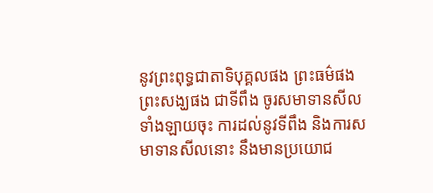នូវព្រះពុទ្ធជាតាទិបុគ្គលផង ព្រះធម៌ផង ព្រះសង្ឃផង ជាទីពឹង ចូរសមាទានសីលទាំងឡាយចុះ ការដល់នូវទីពឹង និងការសមាទានសីលនោះ នឹងមានប្រយោជ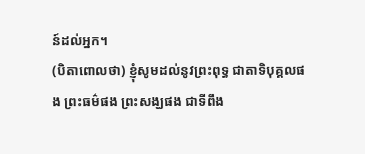ន៍ដល់អ្នក។
(បិតាពោលថា) ខ្ញុំសូមដល់នូវព្រះពុទ្ធ ជាតាទិបុគ្គលផង ព្រះធម៌ផង ព្រះសង្ឃផង ជាទីពឹង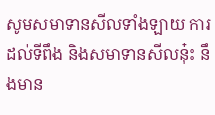សូមសមាទានសីលទាំងឡាយ ការដល់ទីពឹង និងសមាទានសីលនុ៎ះ នឹងមាន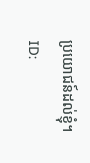ប្រយោជន៍ដល់ខ្ញុំ។
ID: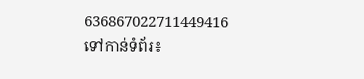636867022711449416
ទៅកាន់ទំព័រ៖